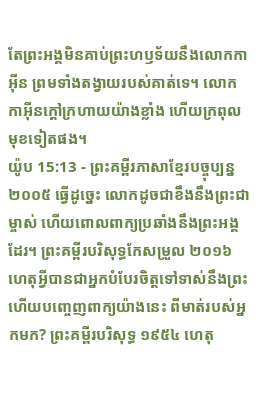តែព្រះអង្គមិនគាប់ព្រះហឫទ័យនឹងលោកកាអ៊ីន ព្រមទាំងតង្វាយរបស់គាត់ទេ។ លោកកាអ៊ីនក្ដៅក្រហាយយ៉ាងខ្លាំង ហើយក្រពុលមុខទៀតផង។
យ៉ូប 15:13 - ព្រះគម្ពីរភាសាខ្មែរបច្ចុប្បន្ន ២០០៥ ធ្វើដូច្នេះ លោកដូចជាខឹងនឹងព្រះជាម្ចាស់ ហើយពោលពាក្យប្រឆាំងនឹងព្រះអង្គដែរ។ ព្រះគម្ពីរបរិសុទ្ធកែសម្រួល ២០១៦ ហេតុអ្វីបានជាអ្នកបំបែរចិត្តទៅទាស់នឹងព្រះ ហើយបញ្ចេញពាក្យយ៉ាងនេះ ពីមាត់របស់អ្នកមក? ព្រះគម្ពីរបរិសុទ្ធ ១៩៥៤ ហេតុ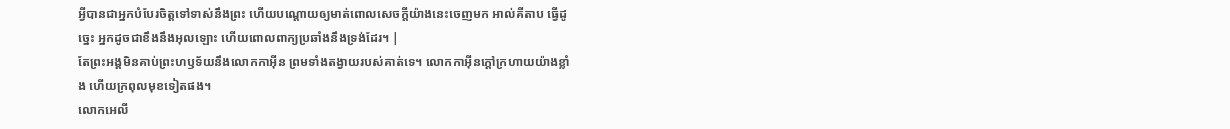អ្វីបានជាអ្នកបំបែរចិត្តទៅទាស់នឹងព្រះ ហើយបណ្តោយឲ្យមាត់ពោលសេចក្ដីយ៉ាងនេះចេញមក អាល់គីតាប ធ្វើដូច្នេះ អ្នកដូចជាខឹងនឹងអុលឡោះ ហើយពោលពាក្យប្រឆាំងនឹងទ្រង់ដែរ។ |
តែព្រះអង្គមិនគាប់ព្រះហឫទ័យនឹងលោកកាអ៊ីន ព្រមទាំងតង្វាយរបស់គាត់ទេ។ លោកកាអ៊ីនក្ដៅក្រហាយយ៉ាងខ្លាំង ហើយក្រពុលមុខទៀតផង។
លោកអេលី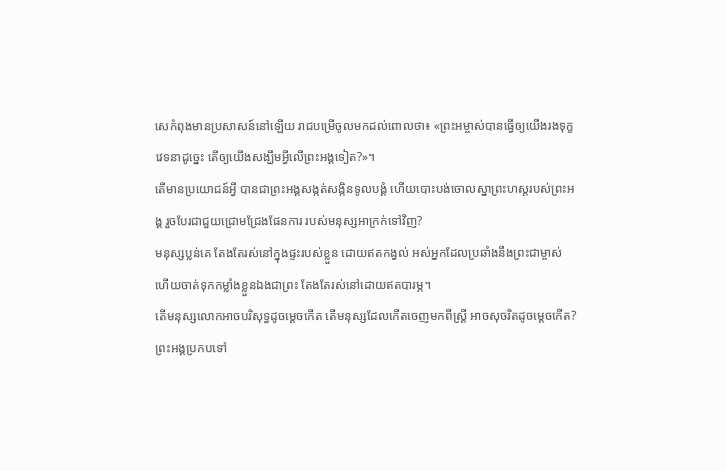សេកំពុងមានប្រសាសន៍នៅឡើយ រាជបម្រើចូលមកដល់ពោលថា៖ «ព្រះអម្ចាស់បានធ្វើឲ្យយើងរងទុក្ខវេទនាដូច្នេះ តើឲ្យយើងសង្ឃឹមអ្វីលើព្រះអង្គទៀត?»។
តើមានប្រយោជន៍អ្វី បានជាព្រះអង្គសង្កត់សង្កិនទូលបង្គំ ហើយបោះបង់ចោលស្នាព្រះហស្ដរបស់ព្រះអង្គ រួចបែរជាជួយជ្រោមជ្រែងផែនការ របស់មនុស្សអាក្រក់ទៅវិញ?
មនុស្សប្លន់គេ តែងតែរស់នៅក្នុងផ្ទះរបស់ខ្លួន ដោយឥតកង្វល់ អស់អ្នកដែលប្រឆាំងនឹងព្រះជាម្ចាស់ ហើយចាត់ទុកកម្លាំងខ្លួនឯងជាព្រះ តែងតែរស់នៅដោយឥតបារម្ភ។
តើមនុស្សលោកអាចបរិសុទ្ធដូចម្ដេចកើត តើមនុស្សដែលកើតចេញមកពីស្ត្រី អាចសុចរិតដូចម្ដេចកើត?
ព្រះអង្គប្រកបទៅ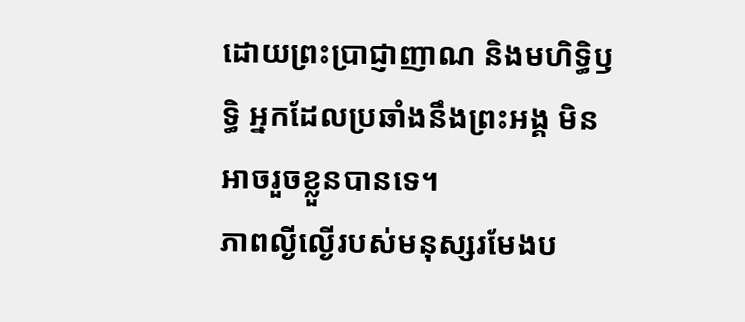ដោយព្រះប្រាជ្ញាញាណ និងមហិទ្ធិឫទ្ធិ អ្នកដែលប្រឆាំងនឹងព្រះអង្គ មិនអាចរួចខ្លួនបានទេ។
ភាពល្ងីល្ងើរបស់មនុស្សរមែងប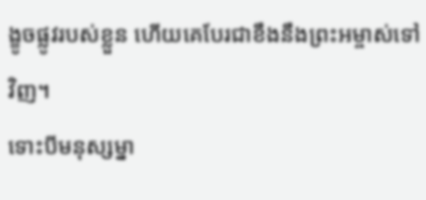ង្ខូចផ្លូវរបស់ខ្លួន ហើយគេបែរជាខឹងនឹងព្រះអម្ចាស់ទៅវិញ។
ទោះបីមនុស្សម្នា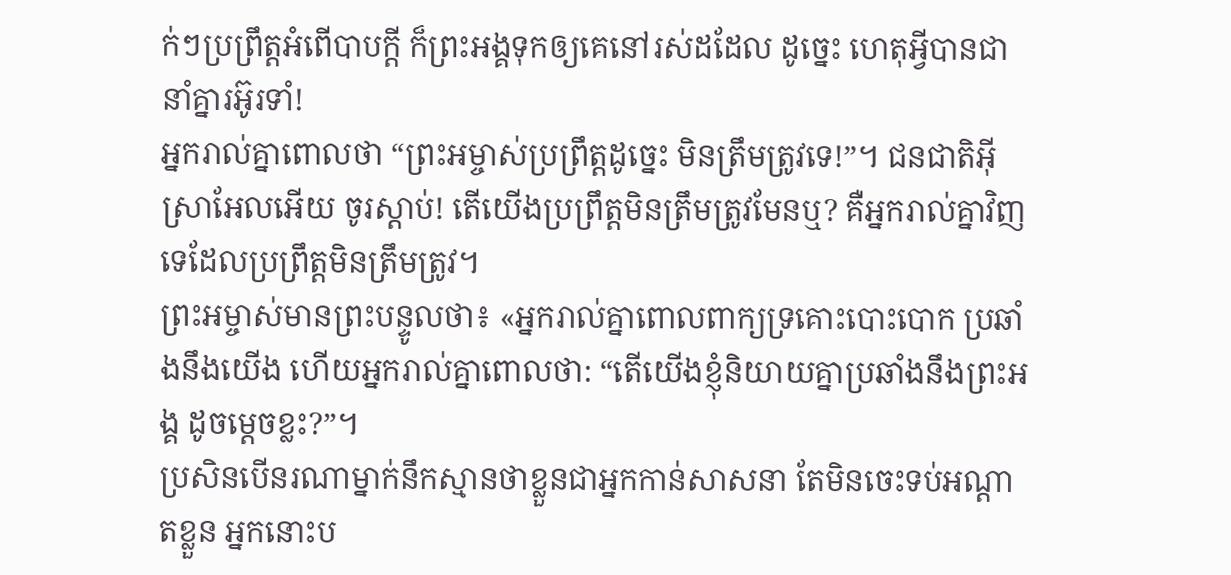ក់ៗប្រព្រឹត្តអំពើបាបក្ដី ក៏ព្រះអង្គទុកឲ្យគេនៅរស់ដដែល ដូច្នេះ ហេតុអ្វីបានជានាំគ្នារអ៊ូរទាំ!
អ្នករាល់គ្នាពោលថា “ព្រះអម្ចាស់ប្រព្រឹត្តដូច្នេះ មិនត្រឹមត្រូវទេ!”។ ជនជាតិអ៊ីស្រាអែលអើយ ចូរស្ដាប់! តើយើងប្រព្រឹត្តមិនត្រឹមត្រូវមែនឬ? គឺអ្នករាល់គ្នាវិញទេដែលប្រព្រឹត្តមិនត្រឹមត្រូវ។
ព្រះអម្ចាស់មានព្រះបន្ទូលថា៖ «អ្នករាល់គ្នាពោលពាក្យទ្រគោះបោះបោក ប្រឆាំងនឹងយើង ហើយអ្នករាល់គ្នាពោលថា: “តើយើងខ្ញុំនិយាយគ្នាប្រឆាំងនឹងព្រះអង្គ ដូចម្ដេចខ្លះ?”។
ប្រសិនបើនរណាម្នាក់នឹកស្មានថាខ្លួនជាអ្នកកាន់សាសនា តែមិនចេះទប់អណ្ដាតខ្លួន អ្នកនោះប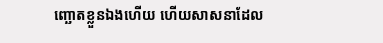ញ្ឆោតខ្លួនឯងហើយ ហើយសាសនាដែល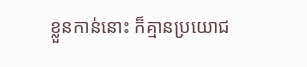ខ្លួនកាន់នោះ ក៏គ្មានប្រយោជ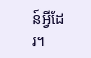ន៍អ្វីដែរ។